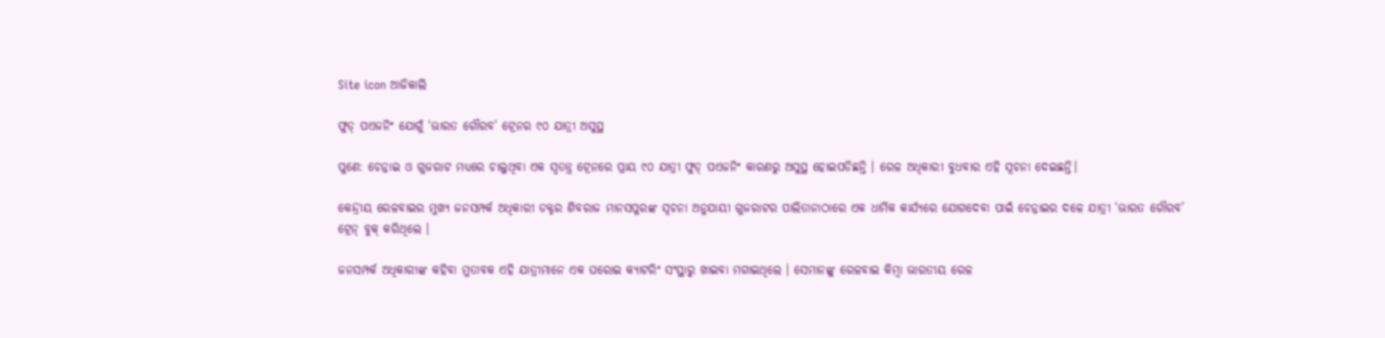Site icon ଆଜିକାଲି

ଫୁଡ୍ ପଏଜନିଂ ଯୋଗୁଁ ‘ଭାରତ ଗୌରବ’ ଟ୍ରେନର ୯୦ ଯାତ୍ରୀ ଅସୁସ୍ଥ

ପୁଣେ: ଚେନ୍ନାଇ ଓ ଗୁଜରାଟ ମଧ୍ୟରେ ଚାଲୁଥିବା ଏକ ସ୍ୱତନ୍ତ୍ର ଟ୍ରେନରେ ପ୍ରାୟ ୯୦ ଯାତ୍ରୀ ଫୁଡ୍ ପଏଜନିଂ କାରଣରୁ ଅସୁସ୍ଥ ହୋଇପଡିଛନ୍ତି । ରେଳ ଅଧିକାରୀ ବୁଧବାର ଏହି ସୂଚନା ଦେଇଛନ୍ତି।

କେନ୍ଦ୍ରୀୟ ରେଳବାଇର ମୁଖ୍ୟ ଜନସମ୍ପର୍କ ଅଧିକାରୀ ଡକ୍ଟର ଶିବରାଜ ମାନସପୁରଙ୍କ ସୂଚନା ଅନୁଯାୟୀ ଗୁଜରାଟର ପାଲିତାନାଠାରେ ଏକ ଧାର୍ମିକ କାର୍ଯ୍ୟରେ ଯୋଗଦେବା ପାଇଁ ଚେନ୍ନାଇର ଦଳେ ଯାତ୍ରୀ ‘ଭାରତ ଗୌରବ’ ଟ୍ରେନ୍ ବୁକ୍ କରିଥିଲେ ।

ଜନସମ୍ପର୍କ ଅଧିକାରୀଙ୍କ କହିବା ମୁତାବକ ଏହି ଯାତ୍ରୀମାନେ ଏକ ଘରୋଇ କ୍ୟାଟରିଂ ସଂସ୍ଥାରୁ ଖାଇବା ମଗାଇଥିଲେ । ସେମାନଙ୍କୁ ରେଳବାଇ କିମ୍ବା ଭାରତୀୟ ରେଳ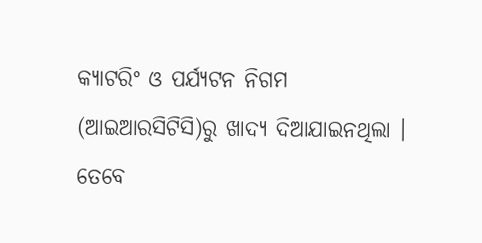କ୍ୟାଟରିଂ ଓ ପର୍ଯ୍ୟଟନ ନିଗମ (ଆଇଆରସିଟିସି)ରୁ ଖାଦ୍ୟ ଦିଆଯାଇନଥିଲା । ତେବେ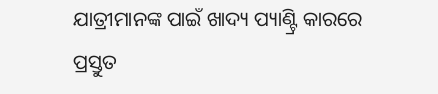ଯାତ୍ରୀମାନଙ୍କ ପାଇଁ ଖାଦ୍ୟ ପ୍ୟାଣ୍ଟ୍ରି କାରରେ ପ୍ରସ୍ତୁତ‌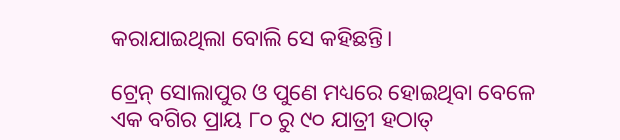କରାଯାଇଥିଲା ବୋଲି ସେ କହିଛନ୍ତି।

ଟ୍ରେନ୍ ସୋଲାପୁର ଓ ପୁଣେ ମଧ୍ୟରେ ହୋଇଥିବା ବେଳେ ଏକ ବଗିର ପ୍ରାୟ ୮୦ ରୁ ୯୦ ଯାତ୍ରୀ ହଠାତ୍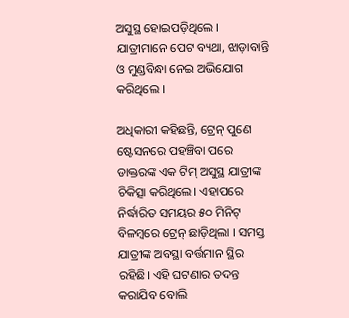ଅସୁସ୍ଥ ହୋଇପଡ଼ିଥିଲେ । ଯାତ୍ରୀମାନେ ପେଟ ବ୍ୟଥା, ଝାଡ଼ାବାନ୍ତି ଓ ମୁଣ୍ଡବିନ୍ଧା ନେଇ ଅଭିଯୋଗ କରିଥିଲେ ।

ଅଧିକାରୀ କହିଛନ୍ତି, ଟ୍ରେନ୍ ପୁଣେ ଷ୍ଟେସନରେ ପହଞ୍ଚିବା ପରେ ଡାକ୍ତରଙ୍କ ଏକ ଟିମ୍ ଅସୁସ୍ଥ ଯାତ୍ରୀଙ୍କ ଚିକିତ୍ସା କରିଥିଲେ। ଏହାପରେ ନିର୍ଦ୍ଧାରିତ ସମୟର ୫୦ ମିନିଟ୍ ବିଳମ୍ବରେ ଟ୍ରେନ୍ ଛାଡ଼ିଥିଲା । ସମସ୍ତ ଯାତ୍ରୀଙ୍କ ଅବସ୍ଥା ବର୍ତ୍ତମାନ ସ୍ଥିର ରହିଛି। ଏହି ଘଟଣାର ତଦନ୍ତ କରାଯିବ ବୋଲି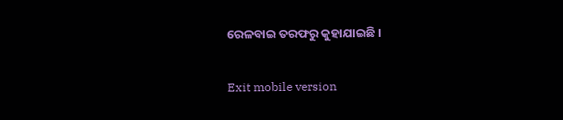ରେଳବାଇ ତରଫରୁ କୁହାଯାଇଛି ।

Exit mobile version